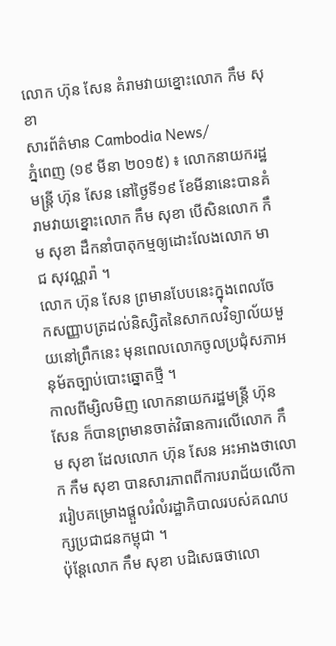លោក ហ៊ុន សែន គំរាមវាយខ្នោះលោក កឹម សុខា
សារព័ត៌មាន Cambodia News/
ភ្នំពេញ (១៩ មីនា ២០១៥) ៖ លោកនាយករដ្ឋមន្ត្រី ហ៊ុន សែន នៅថ្ងៃទី១៩ ខែមីនានេះបានគំរាមវាយខ្នោះលោក កឹម សុខា បើសិនលោក កឹម សុខា ដឹកនាំបាតុកម្មឲ្យដោះលែងលោក មាជ សុវណ្ណរ៉ា ។
លោក ហ៊ុន សែន ព្រមានបែបនេះក្នុងពេលចែកសញ្ញាបត្រដល់និស្សិតនៃសាកលវិទ្យាល័យមួយនៅព្រឹកនេះ មុនពេលលោកចូលប្រជុំសភាអនុម័តច្បាប់បោះឆ្នោតថ្មី ។
កាលពីម្សិលមិញ លោកនាយករដ្ឋមន្ត្រី ហ៊ុន សែន ក៏បានព្រមានចាត់វិធានការលើលោក កឹម សុខា ដែលលោក ហ៊ុន សែន អះអាងថាលោក កឹម សុខា បានសារភាពពីការបរាជ័យលើការរៀបគម្រោងផ្តួលរំលំរដ្ឋាភិបាលរបស់គណបក្សប្រជាជនកម្ពុជា ។
ប៉ុន្តែលោក កឹម សុខា បដិសេធថាលោ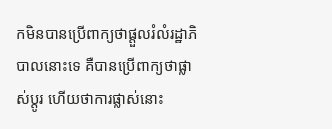កមិនបានប្រើពាក្យថាផ្តួលរំលំរដ្ឋាភិបាលនោះទេ គឺបានប្រើពាក្យថាផ្លាស់ប្តូរ ហើយថាការផ្លាស់នោះ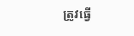ត្រូវធ្វើ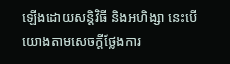ឡើងដោយសន្តិវិធី និងអហិង្សា នេះបើយោងតាមសេចក្តីថ្លែងការ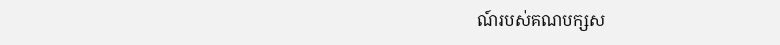ណ៍របស់គណបក្សស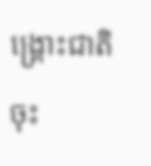ង្គ្រោះជាតិ ចុះ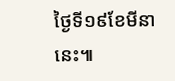ថ្ងៃទី១៩ខែមីនានេះ៕